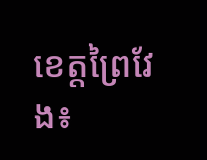ខេត្តព្រៃវែង៖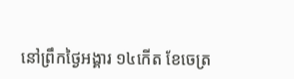នៅព្រឹកថ្ងៃអង្គារ ១៤កើត ខែចេត្រ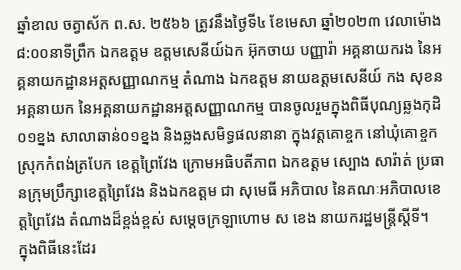ឆ្នាំខាល ចត្វាស័ក ព.ស. ២៥៦៦ ត្រូវនឹងថ្ងៃទី៤ ខែមេសា ឆ្នាំ២០២៣ វេលាម៉ោង ៨:០០នាទីព្រឹក ឯកឧត្តម ឧត្តមសេនីយ៍ឯក អ៊ុកចាយ បញ្ញារ៉ា អគ្គនាយករង នៃអគ្គនាយកដ្ឋានអត្តសញ្ញាណកម្ម តំណាង ឯកឧត្តម នាយឧត្តមសេនីយ៍ កង សុខន អគ្គនាយក នៃអគ្គនាយកដ្ឋានអត្តសញ្ញាណកម្ម បានចូលរួមក្នុងពិធីបុណ្យឆ្លងកុដិ០១ខ្នង សាលាឆាន់០១ខ្នង និងឆ្លងសមិទ្ធផលនានា ក្នុងវត្តគោខ្ចក នៅឃុំគោខ្ចក ស្រុកកំពង់ត្របែក ខេត្តព្រៃវែង ក្រោមអធិបតីភាព ឯកឧត្តម ស្បោង សារ៉ាត់ ប្រធានក្រុមប្រឹក្សាខេត្តព្រៃវែង និងឯកឧត្តម ជា សុមេធី អភិបាល នៃគណៈអភិបាលខេត្តព្រៃវែង តំណាងដ៏ខ្ពង់ខ្ពស់ សម្ដេចក្រឡាហោម ស ខេង នាយករដ្ឋមន្ត្រីស្ដីទី។
ក្នុងពិធីនេះដែរ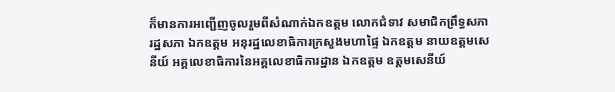ក៏មានការអញ្ជើញចូលរួមពីសំណាក់ឯកឧត្តម លោកជំទាវ សមាជិកព្រឹទ្ធសភា រដ្ឋសភា ឯកឧត្តម អនុរដ្ឋលេខាធិការក្រសួងមហាផ្ទៃ ឯកឧត្តម នាយឧត្តមសេនីយ៍ អគ្គលេខាធិការនៃអគ្គលេខាធិការដ្ឋាន ឯកឧត្តម ឧត្តមសេនីយ៍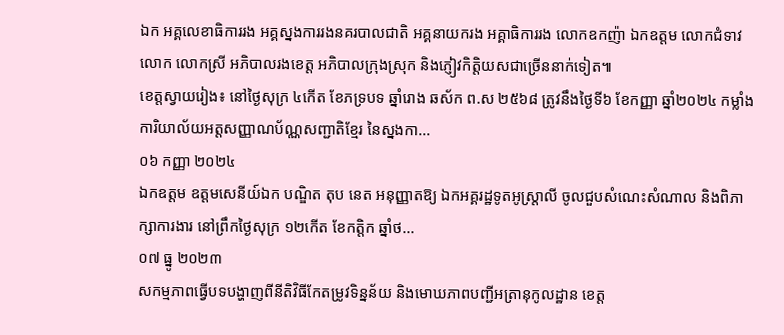ឯក អគ្គលេខាធិការរង អគ្គស្នងការរងនគរបាលជាតិ អគ្គនាយករង អគ្គាធិការរង លោកឧកញ៉ា ឯកឧត្តម លោកជំទាវ លោក លោកស្រី អភិបាលរងខេត្ត អភិបាលក្រុងស្រុក និងភ្ញៀវកិត្តិយសជាច្រើននាក់ទៀត៕
ខេត្តស្វាយរៀង៖ នៅថ្ងៃសុក្រ ៤កើត ខែភទ្របទ ឆ្នាំរោង ឆស័ក ព.ស ២៥៦៨ ត្រូវនឹងថ្ងៃទី៦ ខែកញ្ញា ឆ្នាំ២០២៤ កម្លាំងការិយាល័យអត្តសញ្ញាណប័ណ្ណសញ្ជាតិខ្មែរ នៃស្នងកា...
០៦ កញ្ញា ២០២៤
ឯកឧត្តម ឧត្តមសេនីយ៍ឯក បណ្ឌិត តុប នេត អនុញ្ញាតឱ្យ ឯកអគ្គរដ្ឋទូតអូស្រ្តាលី ចូលជួបសំណេះសំណាល និងពិភាក្សាការងារ នៅព្រឹកថ្ងៃសុក្រ ១២កើត ខែកត្តិក ឆ្នាំថ...
០៧ ធ្នូ ២០២៣
សកម្មភាពធ្វើបទបង្ហាញពីនីតិវិធីកែតម្រូវទិន្នន័យ និងមោឃភាពបញ្ជីអត្រានុកូលដ្ឋាន ខេត្ត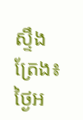ស្ទឹងត្រែង៖ ថ្ងៃអ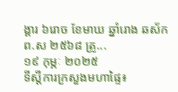ង្គារ ៦រោច ខែមាឃ ឆ្នាំរោង ឆស័ក ព.ស ២៥៦៨ ត្រូ...
១៩ កុម្ភៈ ២០២៥
ទីស្ដីការក្រសួងមហាផ្ទៃ៖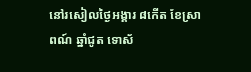នៅរសៀលថ្ងៃអង្គារ ៨កើត ខែស្រាពណ៍ ឆ្នាំជូត ទោស័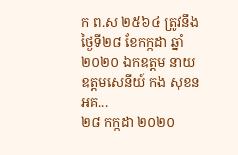ក ព.ស ២៥៦៤ ត្រូវនឹងថ្ងៃទី២៨ ខែកក្កដា ឆ្នាំ២០២០ ឯកឧត្តម នាយឧត្តមសេនីយ៍ កង សុខន អគ...
២៨ កក្កដា ២០២០